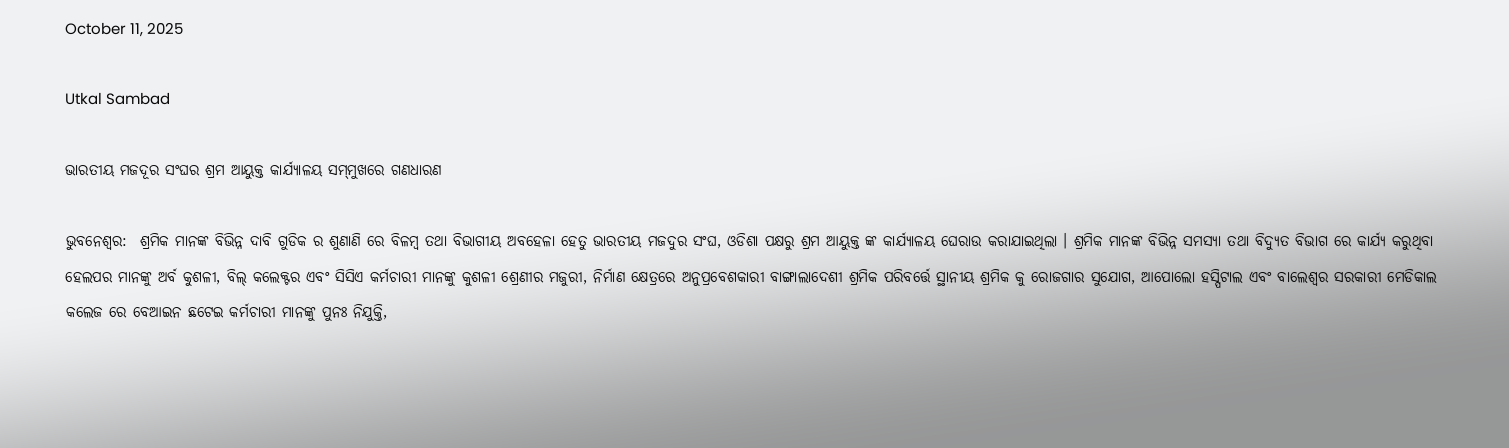October 11, 2025

Utkal Sambad

ଭାରତୀୟ ମଜଦୂର ସଂଘର ଶ୍ରମ ଆୟୁକ୍ତ କାର୍ଯ୍ୟାଳୟ ସମ୍‌ମୁଖରେ ଗଣଧାରଣ

ଭୁବନେଶ୍ବର:  ଶ୍ରମିକ ମାନଙ୍କ ବିଭିନ୍ନ ଦାବି ଗୁଡିକ ର ଶୁଣାଣି ରେ ବିଳମ୍ବ ତ‌ଥା ବିଭାଗୀୟ ଅବହେଳା ହେତୁ ଭାରତୀୟ ମଜଦୁର ସଂଘ, ଓଡିଶା ପକ୍ଷରୁ ଶ୍ରମ ଆୟୁକ୍ତ ଙ୍କ କାର୍ଯ୍ୟାଳୟ ଘେରାଉ କରାଯାଇଥିଲା । ଶ୍ରମିକ ମାନଙ୍କ ବିଭିନ୍ନ ସମସ୍ୟା ତ‌ଥା ବିଦ୍ୟୁତ ବିଭାଗ ରେ କାର୍ଯ୍ୟ କରୁଥିବା ହେଲପର ମାନଙ୍କୁ ଅର୍ବ କୁଶଳୀ, ବିଲ୍ କଲେକ୍ଟର ଏବଂ ସିସିଏ କର୍ମଚାରୀ ମାନଙ୍କୁ କୁଶଳୀ ଶ୍ରେଣୀର ମଜୁରୀ, ନିର୍ମାଣ କ୍ଷେତ୍ରରେ ଅନୁପ୍ରବେଶକାରୀ ବାଙ୍ଗାଲାଦେଶୀ ଶ୍ରମିକ ପରିବର୍ତ୍ତେ ସ୍ଥାନୀୟ ଶ୍ରମିକ କୁ ରୋଜଗାର ସୁଯୋଗ, ଆପୋଲୋ ହସ୍ପିଟାଲ ଏବଂ ବାଲେଶ୍ବର ସରକାରୀ ମେଡିକାଲ କଲେଜ ରେ ବେଆଇନ ଛଟେଇ କର୍ମଚାରୀ ମାନଙ୍କୁ ପୁନଃ ନିଯୁକ୍ତି,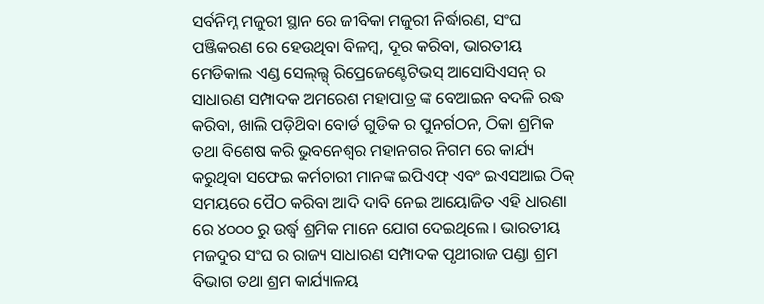ସର୍ବନିମ୍ନ ମଜୁରୀ ସ୍ଥାନ ରେ ଜୀବିକା ମଜୁରୀ ନିର୍ଦ୍ଧାରଣ, ସଂଘ ପଞ୍ଜିକରଣ ରେ ହେଉଥିବା ବିଳମ୍ବ, ଦୂର କରିବା, ଭାରତୀୟ ମେଡିକାଲ ଏଣ୍ଡ ସେଲ୍‌ଲ୍ସ୍ ରିପ୍ରେଜେଣ୍ଟେଟିଭସ୍ ଆସୋସିଏସନ୍ ର ସାଧାରଣ ସମ୍ପାଦକ ଅମରେଶ ମହାପାତ୍ର ଙ୍କ ବେଆଇନ ବଦଳି ରଦ୍ଧ କରିବା, ଖାଲି ପଡ଼ିଥ‌ିବା ବୋର୍ଡ ଗୁଡିକ ର ପୁନର୍ଗଠନ, ଠିକା ଶ୍ରମିକ ତ‌ଥା ବିଶେଷ କରି ଭୁବନେଶ୍ୱର ମହାନଗର ନିଗମ ରେ କାର୍ଯ୍ୟ କରୁଥିବା ସଫେଇ କର୍ମଚାରୀ ମାନଙ୍କ ଇପିଏଫ୍ ଏବଂ ଇଏସଆଇ ଠିକ୍ ସମୟରେ ପୈଠ କରିବା ଆଦି ଦାବି ନେଇ ଆୟୋଜିତ ଏହି ଧାରଣା ରେ ୪୦୦୦ ରୁ ଉର୍ଦ୍ଧ୍ଵ ଶ୍ରମିକ ମାନେ ଯୋଗ ଦେଇଥିଲେ । ଭାରତୀୟ ମଜଦୁର ସଂଘ ର ରାଜ୍ୟ ସାଧାରଣ ସମ୍ପାଦକ ପୃଥୀରାଜ ପଣ୍ଡା ଶ୍ରମ ବିଭାଗ ତଥା ଶ୍ରମ କାର୍ଯ୍ୟାଳୟ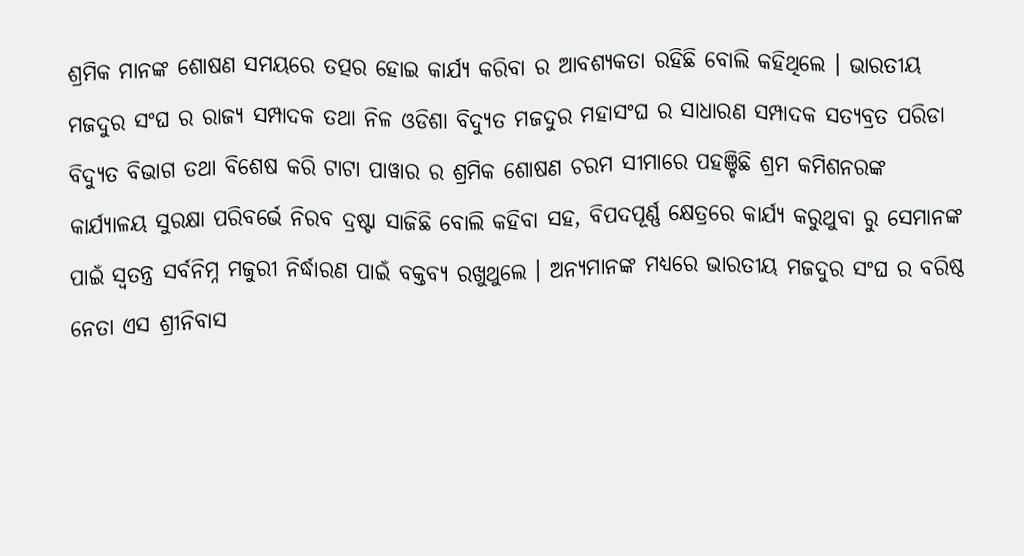ଶ୍ରମିକ ମାନଙ୍କ ଶୋଷଣ ସମୟରେ ତତ୍ପର ହୋଇ କାର୍ଯ୍ୟ କରିବା ର ଆବଶ୍ୟକ‌ତା ରହିଛି ବୋଲି କହିଥିଲେ । ଭାରତୀୟ ମଜଦୁର ସଂଘ ର ରାଜ୍ୟ ସମ୍ପାଦକ ତ‌ଥା ନିଳ ଓଡିଶା ବିଦ୍ୟୁତ ମଜଦୁର ମହାସଂଘ ର ସାଧାରଣ ସମ୍ପାଦକ ସତ୍ୟବ୍ରତ ପରିଡା ବିଦ୍ୟୁତ ବିଭାଗ ତଥା ବିଶେଷ କରି ଟାଟା ପାୱାର ର ଶ୍ରମିକ ଶୋଷଣ ଚରମ ସୀମାରେ ପହଞ୍ଚିଛି ଶ୍ରମ କମିଶନରଙ୍କ କାର୍ଯ୍ୟାଳୟ ସୁରକ୍ଷା ପରିବର୍ଭେ ନିରବ ଦ୍ରଷ୍ଟା ସାଜିଛି ବୋଲି କହିବା ସହ, ବିପଦପୂର୍ଣ୍ଣ କ୍ଷେତ୍ରରେ କାର୍ଯ୍ୟ କରୁଥୁବା ରୁ ସେମାନଙ୍କ ପାଇଁ ସ୍ୱତନ୍ତ୍ର ସର୍ବନିମ୍ନ ମଜୁରୀ ନିର୍ଦ୍ଧାରଣ ପାଇଁ ବକ୍ତବ୍ୟ ରଖୁଥୁଲେ । ଅନ୍ୟମାନଙ୍କ ମଧ୍ୟରେ ଭାରତୀୟ ମଜଦୁର ସଂଘ ର ବରିଷ୍ଠ ନେତା ଏସ ଶ୍ରୀନିବାସ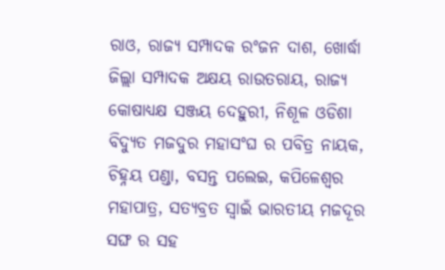ରାଓ, ରାଜ୍ୟ ସମ୍ପାଦକ ରଂଜନ ଦାଶ, ଖୋର୍ଦ୍ଧା ଜିଲ୍ଲା ସମ୍ପାଦକ ଅକ୍ଷୟ ରାଉତରାୟ, ରାଜ୍ୟ କୋଷାଧ୍ୟକ୍ଷ ସଞ୍ଜୟ ଦେହୁରୀ, ନିଶୂଳ ଓଡିଶା ବିଦ୍ୟୁତ ମଜଦୁର ମହାସଂଘ ର ପବିତ୍ର ନାୟକ, ଚିହ୍ନୟ ପଣ୍ଡା, ବସନ୍ତ ପଲେଇ, କପିଳେଶ୍ବର ମହାପାତ୍ର, ସତ୍ୟବ୍ରତ ସ୍ୱାଇଁ ଭାରତୀୟ ମଜଦୂର ସଙ୍ଘ ର ସହ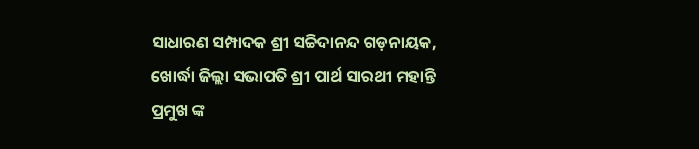ସାଧାରଣ ସମ୍ପାଦକ ଶ୍ରୀ ସଚ୍ଚିଦାନନ୍ଦ ଗଡ଼ନାୟକ, ଖୋର୍ଦ୍ଧା ଜିଲ୍ଲା ସଭାପତି ଶ୍ରୀ ପାର୍ଥ ସାରଥୀ ମହାନ୍ତି ପ୍ରମୁଖ ଙ୍କ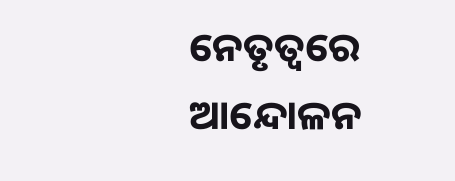ନେତୃତ୍ବରେ ଆନ୍ଦୋଳନ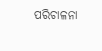ପରିଚାଳନା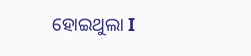ହୋଇଥୁଲା I